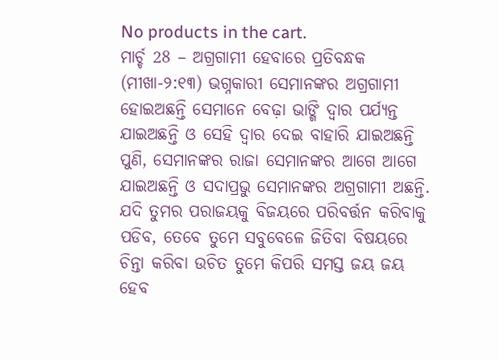No products in the cart.
ମାର୍ଚ୍ଚ 28 – ଅଗ୍ରଗାମୀ ହେବାରେ ପ୍ରତିବନ୍ଧକ
(ମୀଖା-୨:୧୩) ଭଗ୍ନକାରୀ ସେମାନଙ୍କର ଅଗ୍ରଗାମୀ ହୋଇଅଛନ୍ତି ସେମାନେ ବେଢ଼ା ଭାଙ୍ଗି ଦ୍ୱାର ପର୍ଯ୍ୟନ୍ତ ଯାଇଅଛନ୍ତି ଓ ସେହି ଦ୍ୱାର ଦେଇ ବାହାରି ଯାଇଅଛନ୍ତି ପୁଣି, ସେମାନଙ୍କର ରାଜା ସେମାନଙ୍କର ଆଗେ ଆଗେ ଯାଇଅଛନ୍ତି ଓ ସଦାପ୍ରଭୁ ସେମାନଙ୍କର ଅଗ୍ରଗାମୀ ଅଛନ୍ତି.
ଯଦି ତୁମର ପରାଜୟକୁ ବିଜୟରେ ପରିବର୍ତ୍ତନ କରିବାକୁ ପଡିବ, ତେବେ ତୁମେ ସବୁବେଳେ ଜିତିବା ବିଷୟରେ ଚିନ୍ତା କରିବା ଉଚିତ ତୁମେ କିପରି ସମସ୍ତ ଜୟ ଜୟ ହେବ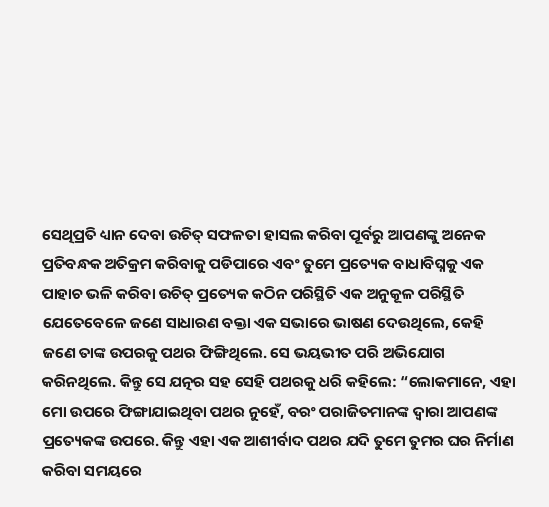ସେଥିପ୍ରତି ଧ୍ୟାନ ଦେବା ଉଚିତ୍ ସଫଳତା ହାସଲ କରିବା ପୂର୍ବରୁ ଆପଣଙ୍କୁ ଅନେକ ପ୍ରତିବନ୍ଧକ ଅତିକ୍ରମ କରିବାକୁ ପଡିପାରେ ଏବଂ ତୁମେ ପ୍ରତ୍ୟେକ ବାଧାବିଘ୍ନକୁ ଏକ ପାହାଚ ଭଳି କରିବା ଉଚିତ୍ ପ୍ରତ୍ୟେକ କଠିନ ପରିସ୍ଥିତି ଏକ ଅନୁକୂଳ ପରିସ୍ଥିତି
ଯେତେବେଳେ ଜଣେ ସାଧାରଣ ବକ୍ତା ଏକ ସଭାରେ ଭାଷଣ ଦେଉଥିଲେ, କେହି ଜଣେ ତାଙ୍କ ଉପରକୁ ପଥର ଫିଙ୍ଗିଥିଲେ. ସେ ଭୟଭୀତ ପରି ଅଭିଯୋଗ କରିନଥିଲେ. କିନ୍ତୁ ସେ ଯତ୍ନର ସହ ସେହି ପଥରକୁ ଧରି କହିଲେ: “ଲୋକମାନେ, ଏହା ମୋ ଉପରେ ଫିଙ୍ଗାଯାଇଥିବା ପଥର ନୁହେଁ, ବରଂ ପରାଜିତମାନଙ୍କ ଦ୍ୱାରା ଆପଣଙ୍କ ପ୍ରତ୍ୟେକଙ୍କ ଉପରେ. କିନ୍ତୁ ଏହା ଏକ ଆଶୀର୍ବାଦ ପଥର ଯଦି ତୁମେ ତୁମର ଘର ନିର୍ମାଣ କରିବା ସମୟରେ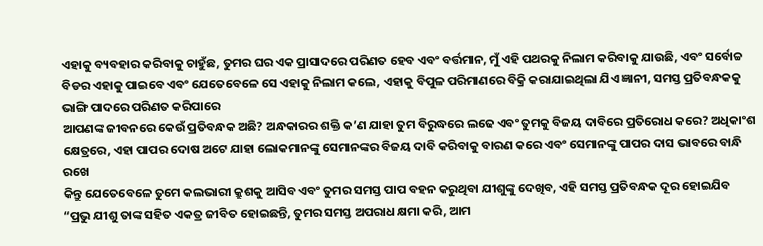ଏହାକୁ ବ୍ୟବହାର କରିବାକୁ ଚାହୁଁଛ, ତୁମର ଘର ଏକ ପ୍ରାସାଦରେ ପରିଣତ ହେବ ଏବଂ ବର୍ତ୍ତମାନ, ମୁଁ ଏହି ପଥରକୁ ନିଲାମ କରିବାକୁ ଯାଉଛି, ଏବଂ ସର୍ବୋଚ୍ଚ ବିଡର ଏହାକୁ ପାଇବେ ଏବଂ ଯେତେବେଳେ ସେ ଏହାକୁ ନିଲାମ କଲେ, ଏହାକୁ ବିପୁଳ ପରିମାଣରେ ବିକ୍ରି କରାଯାଇଥିଲା ଯିଏ ଜ୍ଞାନୀ, ସମସ୍ତ ପ୍ରତିବନ୍ଧକକୁ ଭାଙ୍ଗି ପାଦରେ ପରିଣତ କରିପାରେ
ଆପଣଙ୍କ ଜୀବନରେ କେଉଁ ପ୍ରତିବନ୍ଧକ ଅଛି? ଅନ୍ଧକାରର ଶକ୍ତି କ’ଣ ଯାହା ତୁମ ବିରୁଦ୍ଧରେ ଲଢେ ଏବଂ ତୁମକୁ ବିଜୟ ଦାବିରେ ପ୍ରତିରୋଧ କରେ? ଅଧିକାଂଶ କ୍ଷେତ୍ରରେ, ଏହା ପାପର ଦୋଷ ଅଟେ ଯାହା ଲୋକମାନଙ୍କୁ ସେମାନଙ୍କର ବିଜୟ ଦାବି କରିବାକୁ ବାରଣ କରେ ଏବଂ ସେମାନଙ୍କୁ ପାପର ଦାସ ଭାବରେ ବାନ୍ଧି ରଖେ
କିନ୍ତୁ ଯେତେବେଳେ ତୁମେ କଲଭାରୀ କ୍ରୁଶକୁ ଆସିବ ଏବଂ ତୁମର ସମସ୍ତ ପାପ ବହନ କରୁଥିବା ଯୀଶୁଙ୍କୁ ଦେଖିବ, ଏହି ସମସ୍ତ ପ୍ରତିବନ୍ଧକ ଦୂର ହୋଇଯିବ “ପ୍ରଭୁ ଯୀଶୁ ତାଙ୍କ ସହିତ ଏକତ୍ର ଜୀବିତ ହୋଇଛନ୍ତି, ତୁମର ସମସ୍ତ ଅପରାଧ କ୍ଷମା କରି, ଆମ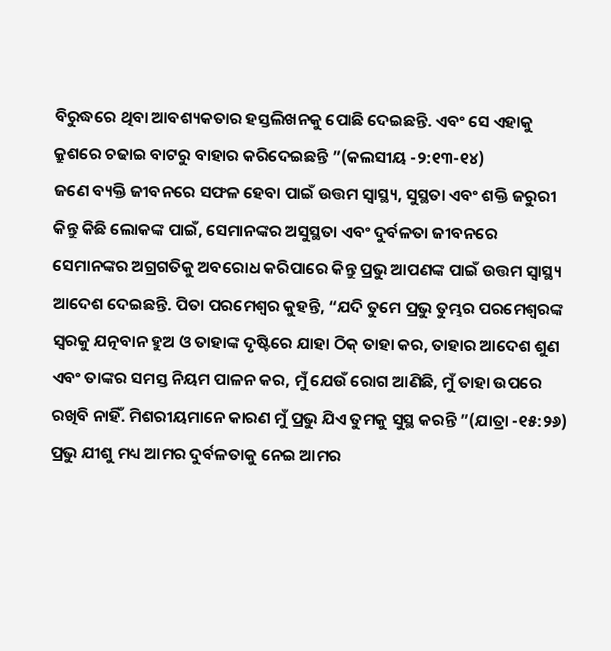ବିରୁଦ୍ଧରେ ଥିବା ଆବଶ୍ୟକତାର ହସ୍ତଲିଖନକୁ ପୋଛି ଦେଇଛନ୍ତି. ଏବଂ ସେ ଏହାକୁ କ୍ରୁଶରେ ଚଢାଇ ବାଟରୁ ବାହାର କରିଦେଇଛନ୍ତି ”(କଲସୀୟ -୨:୧୩-୧୪)
ଜଣେ ବ୍ୟକ୍ତି ଜୀବନରେ ସଫଳ ହେବା ପାଇଁ ଉତ୍ତମ ସ୍ୱାସ୍ଥ୍ୟ, ସୁସ୍ଥତା ଏବଂ ଶକ୍ତି ଜରୁରୀ କିନ୍ତୁ କିଛି ଲୋକଙ୍କ ପାଇଁ, ସେମାନଙ୍କର ଅସୁସ୍ଥତା ଏବଂ ଦୁର୍ବଳତା ଜୀବନରେ ସେମାନଙ୍କର ଅଗ୍ରଗତିକୁ ଅବରୋଧ କରିପାରେ କିନ୍ତୁ ପ୍ରଭୁ ଆପଣଙ୍କ ପାଇଁ ଉତ୍ତମ ସ୍ୱାସ୍ଥ୍ୟ ଆଦେଶ ଦେଇଛନ୍ତି. ପିତା ପରମେଶ୍ୱର କୁହନ୍ତି, “ଯଦି ତୁମେ ପ୍ରଭୁ ତୁମ୍ଭର ପରମେଶ୍ୱରଙ୍କ ସ୍ୱରକୁ ଯତ୍ନବାନ ହୁଅ ଓ ତାହାଙ୍କ ଦୃଷ୍ଟିରେ ଯାହା ଠିକ୍ ତାହା କର, ତାହାର ଆଦେଶ ଶୁଣ ଏବଂ ତାଙ୍କର ସମସ୍ତ ନିୟମ ପାଳନ କର, ମୁଁ ଯେଉଁ ରୋଗ ଆଣିଛି, ମୁଁ ତାହା ଉପରେ ରଖିବି ନାହିଁ. ମିଶରୀୟମାନେ କାରଣ ମୁଁ ପ୍ରଭୁ ଯିଏ ତୁମକୁ ସୁସ୍ଥ କରନ୍ତି ”(ଯାତ୍ରା -୧୫:୨୬) ପ୍ରଭୁ ଯୀଶୁ ମଧ୍ୟ ଆମର ଦୁର୍ବଳତାକୁ ନେଇ ଆମର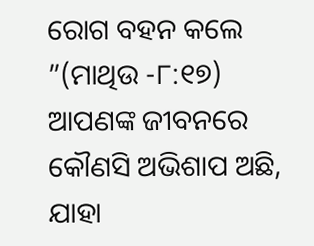ରୋଗ ବହନ କଲେ ”(ମାଥିଉ -୮:୧୭)
ଆପଣଙ୍କ ଜୀବନରେ କୌଣସି ଅଭିଶାପ ଅଛି, ଯାହା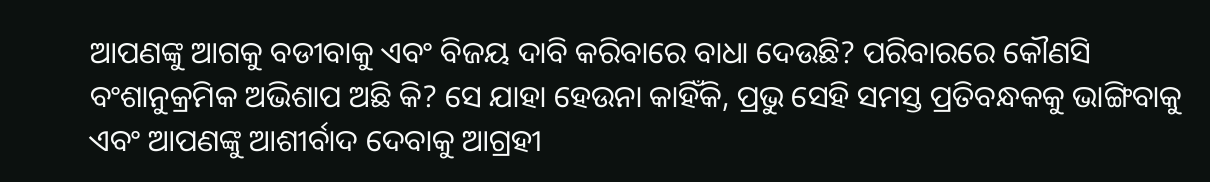ଆପଣଙ୍କୁ ଆଗକୁ ବଡୀବାକୁ ଏବଂ ବିଜୟ ଦାବି କରିବାରେ ବାଧା ଦେଉଛି? ପରିବାରରେ କୌଣସି ବଂଶାନୁକ୍ରମିକ ଅଭିଶାପ ଅଛି କି? ସେ ଯାହା ହେଉନା କାହିଁକି, ପ୍ରଭୁ ସେହି ସମସ୍ତ ପ୍ରତିବନ୍ଧକକୁ ଭାଙ୍ଗିବାକୁ ଏବଂ ଆପଣଙ୍କୁ ଆଶୀର୍ବାଦ ଦେବାକୁ ଆଗ୍ରହୀ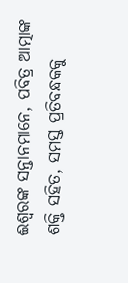ଈଶ୍ବରଙ୍କ ସନ୍ତାନମାନେ, ପବିତ୍ର ଆତ୍ମାଙ୍କ ଶକ୍ତି ସହିତ, ସମସ୍ତ ପ୍ରତିବନ୍ଧକକୁ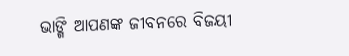ଭାଙ୍ଗି ଆପଣଙ୍କ ଜୀବନରେ ବିଜୟୀ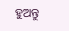ହୁଅନ୍ତୁ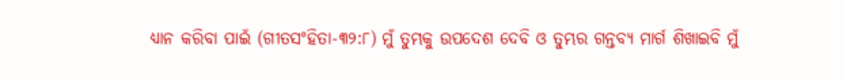ଧ୍ୟାନ କରିବା ପାଇଁ (ଗୀତସଂହିତା-୩୨:୮) ମୁଁ ତୁମ୍ଭକୁ ଉପଦେଶ ଦେବି ଓ ତୁମ୍ଭର ଗନ୍ତବ୍ୟ ମାର୍ଗ ଶିଖାଇବି ମୁଁ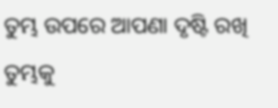ତୁମ୍ଭ ଉପରେ ଆପଣା ଦୃଷ୍ଟି ରଖି ତୁମ୍ଭକୁ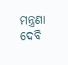ମନ୍ତ୍ରଣା ଦେବି